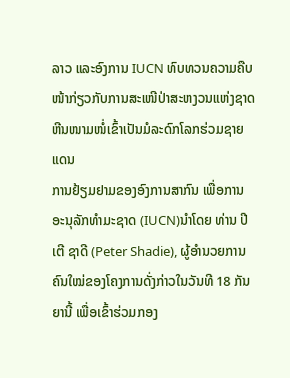ລາວ ແລະອົງການ IUCN ທົບທວນຄວາມຄືບໜ້າກ່ຽວກັບການສະເໜີປ່າສະຫງວນແຫ່ງຊາດຫີນໜາມໜໍ່ເຂົ້າເປັນມໍລະດົກໂລກຮ່ວມຊາຍແດນ
ການຢ້ຽມຢາມຂອງອົງການສາກົນ ເພື່ອການອະນຸລັກທຳມະຊາດ (IUCN)ນຳໂດຍ ທ່ານ ປີເຕີ ຊາດີ (Peter Shadie), ຜູ້ອຳນວຍການຄົນໃໝ່ຂອງໂຄງການດັ່ງກ່າວໃນວັນທີ 18 ກັນຍານີ້ ເພື່ອເຂົ້າຮ່ວມກອງ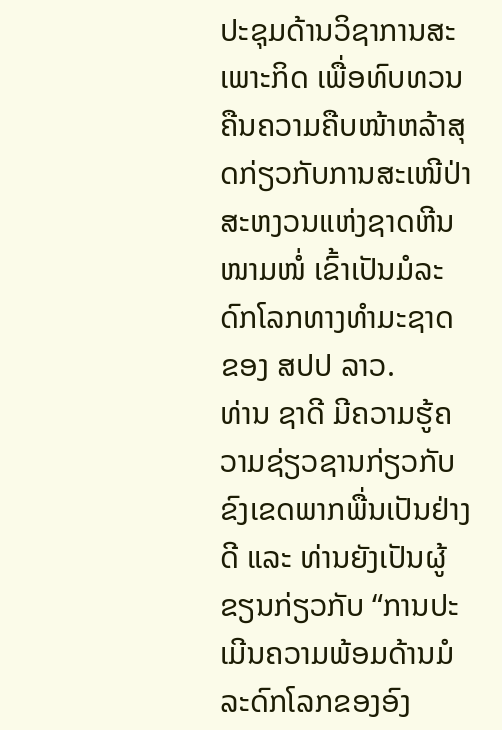ປະຊຸມດ້ານວິຊາການສະເພາະກິດ ເພື່ອທົບທວນຄືນຄວາມຄືບໜ້າຫລ້າສຸດກ່ຽວກັບການສະເໜີປ່າສະຫງວນແຫ່ງຊາດຫີນໜາມໜໍ່ ເຂົ້າເປັນມໍລະດົກໂລກທາງທຳມະຊາດຂອງ ສປປ ລາວ.
ທ່ານ ຊາດີ ມີຄວາມຮູ້ຄວາມຊ່ຽວຊານກ່ຽວກັບຂົງເຂດພາກພື່ນເປັນຢ່າງດີ ແລະ ທ່ານຍັງເປັນຜູ້ຂຽນກ່ຽວກັບ “ການປະເມີນຄວາມພ້ອມດ້ານມໍລະດົກໂລກຂອງອົງ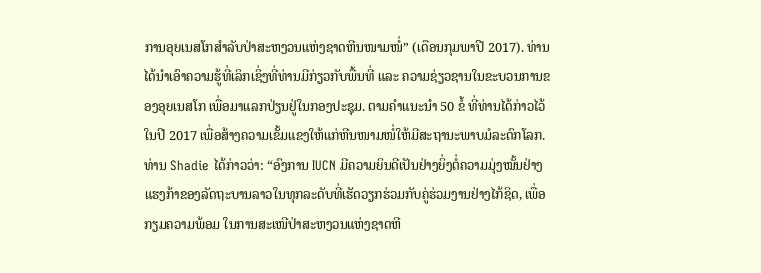ການອຸຍເນສໂກສຳລັບປ່າສະຫງວນແຫ່ງຊາດຫີນໜາມໜໍ່” (ເດືອນກຸມພາປີ 2017). ທ່ານໄດ້ນຳເອົາຄວາມຮູ້ທີ່ເລິກເຊິ່ງທີ່ທ່ານມີກ່ຽວກັບພື້ນທີ່ ແລະ ຄວາມຊ່ຽວຊານໃນຂະບວນການຂອງອຸຍເນສໂກ ເພື່ອມາແລກປ່ຽນຢູ່ໃນກອງປະຊຸມ. ຕາມຄຳແນະນຳ 50 ຂໍ້ ທີ່ທ່ານໄດ້ກ່າວໄວ້ໃນປີ 2017 ເພື່ອສ້າງຄວາມເຂັ້ມແຂງໃຫ້ແກ່ຫີນໜາມໜໍ່ໃຫ້ມີສະຖານະພາບມໍລະດົກໂລກ.
ທ່ານ Shadie ໄດ້ກ່າວວ່າ: “ອົງການ IUCN ມີຄວາມຍິນດີເປັນຢ່າງຍິ່ງຕໍ່ຄວາມມຸ່ງໝັ້ນຢ່າງແຮງກ້າຂອງລັດຖະບານລາວໃນທຸກລະດັບທີ່ເຮັດວຽກຮ່ວມກັບຄູ່ຮ່ວມງານຢ່າງໄກ້ຊິດ, ເພື່ອກຽມຄວາມພ້ອມ ໃນການສະເໜີປ່າສະຫງວນແຫ່ງຊາດຫີ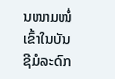ນໜາມໜໍ່ເຂົ້າໃນບັນຊີມໍລະດົກ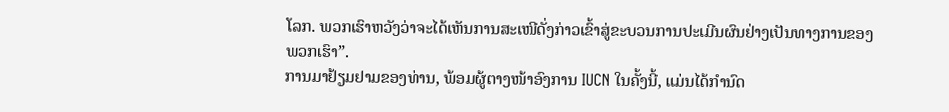ໂລກ. ພວກເຮົາຫວັງວ່າຈະໄດ້ເຫັນການສະເໜີດັ່ງກ່າວເຂົ້າສູ່ຂະບວນການປະເມີນຜົນຢ່າງເປັນທາງການຂອງພວກເຮົາ”.
ການມາຢ້ຽມຢາມຂອງທ່ານ, ພ້ອມຜູ້ຕາງໜ້າອົງການ IUCN ໃນຄັ້ງນີ້, ແມ່ນໄດ້ກຳນົດ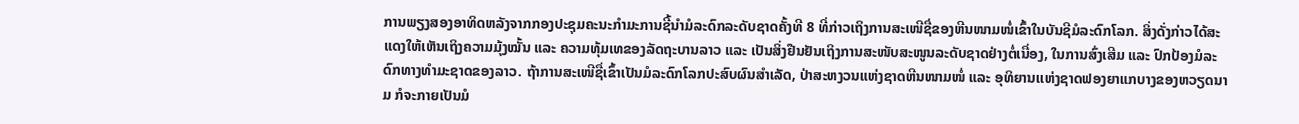ການພຽງສອງອາທິດຫລັງຈາກກອງປະຊຸມຄະນະກຳມະການຊີ້ນຳມໍລະດົກລະດັບຊາດຄັ້ງທີ 8 ທີ່ກ່າວເຖິງການສະເໜີຊື່ຂອງຫີນໜາມໜໍ່ເຂົ້າໃນບັນຊີມໍລະດົກໂລກ. ສິ່ງດັ່ງກ່າວໄດ້ສະແດງໃຫ້ເຫັນເຖິງຄວາມມຸ້ງໝັ້ນ ແລະ ຄວາມທຸ້ມເທຂອງລັດຖະບານລາວ ແລະ ເປັນສິ່ງຢືນຢັນເຖິງການສະໜັບສະໜູນລະດັບຊາດຢ່າງຕໍ່ເນື່ອງ, ໃນການສົ່ງເສີມ ແລະ ປົກປ້ອງມໍລະດົກທາງທຳມະຊາດຂອງລາວ. ຖ້າການສະເໜີຊື່ເຂົ້າເປັນມໍລະດົກໂລກປະສົບຜົນສຳເລັດ, ປ່າສະຫງວນແຫ່ງຊາດຫີນໜາມໜໍ່ ແລະ ອຸທິຍານເເຫ່ງຊາດຟອງຍາແກບາງຂອງຫວຽດນາມ ກໍຈະກາຍເປັນມໍ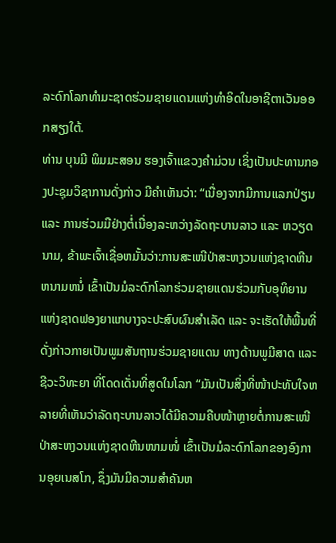ລະດົກໂລກທຳມະຊາດຮ່ວມຊາຍແດນແຫ່ງທຳອິດໃນອາຊີຕາເວັນອອກສຽງໃຕ້.
ທ່ານ ບຸນມີ ພິມມະສອນ ຮອງເຈົ້າແຂວງຄຳມ່ວນ ເຊິ່ງເປັນປະທານກອງປະຊຸມວິຊາການດັ່ງກ່າວ ມີຄໍາເຫັນວ່າ: “ເນື່ອງຈາກມີການແລກປ່ຽນ ແລະ ການຮ່ວມມືຢ່າງຕໍ່ເນື່ອງລະຫວ່າງລັດຖະບານລາວ ແລະ ຫວຽດນາມ, ຂ້າພະເຈົ້າເຊື່ອຫມັ້ນວ່າ:ການສະເໜີປ່າສະຫງວນແຫ່ງຊາດຫີນຫນາມຫນໍ່ ເຂົ້າເປັນມໍລະດົກໂລກຮ່ວມຊາຍແດນຮ່ວມກັບອຸທິຍານແຫ່ງຊາດຟອງຍາແກບາງຈະປະສົບຜົນສຳເລັດ ແລະ ຈະເຮັດໃຫ້ພື້ນທີ່ດັ່ງກ່າວກາຍເປັນພູມສັນຖານຮ່ວມຊາຍແດນ ທາງດ້ານພູມີສາດ ແລະ ຊີວະວິທະຍາ ທີ່ໂດດເດັ່ນທີ່ສູດໃນໂລກ “ມັນເປັນສິ່ງທີ່ໜ້າປະທັບໃຈຫລາຍທີ່ເຫັນວ່າລັດຖະບານລາວໄດ້ມີຄວາມຄືບໜ້າຫຼາຍຕໍ່ການສະເໜີປ່າສະຫງວນແຫ່ງຊາດຫີນໜາມໜໍ່ ເຂົ້າເປັນມໍລະດົກໂລກຂອງອົງການອຸຍເນສໂກ, ຊຶ່ງມັນມີຄວາມສຳຄັນຫ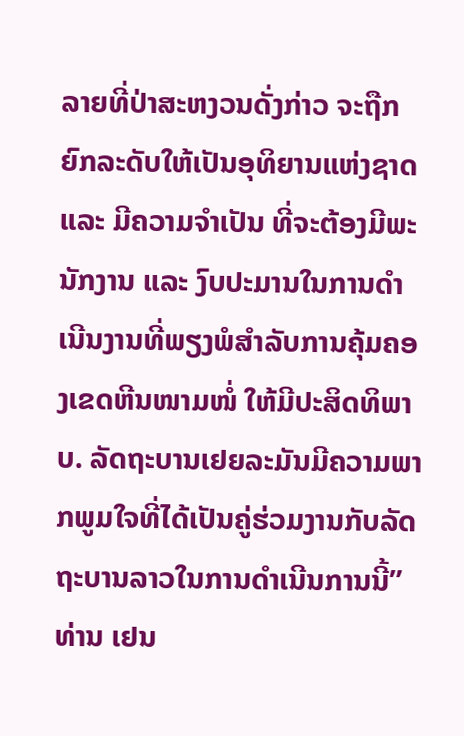ລາຍທີ່ປ່າສະຫງວນດັ່ງກ່າວ ຈະຖືກຍົກລະດັບໃຫ້ເປັນອຸທິຍານແຫ່ງຊາດ ແລະ ມີຄວາມຈຳເປັນ ທີ່ຈະຕ້ອງມີພະນັກງານ ແລະ ງົບປະມານໃນການດຳເນີນງານທີ່ພຽງພໍສຳລັບການຄຸ້ມຄອງເຂດຫີນໜາມໜໍ່ ໃຫ້ມີປະສິດທິພາບ. ລັດຖະບານເຢຍລະມັນມີຄວາມພາກພູມໃຈທີ່ໄດ້ເປັນຄູ່ຮ່ວມງານກັບລັດຖະບານລາວໃນການດຳເນີນການນີ້” ທ່ານ ເຢນ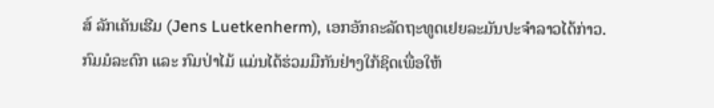ສ໌ ລັກເຄັນເຮີມ (Jens Luetkenherm), ເອກອັກຄະລັດຖະທູດເຢຍລະມັນປະຈຳລາວໄດ້ກ່າວ.
ກົມມໍລະດົກ ແລະ ກົມປ່າໄມ້ ແມ່ນໄດ້ຮ່ວມມືກັນຢ່າງໃກ້ຊິດເພື່ອໃຫ້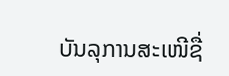ບັນລຸການສະເໜີຊື່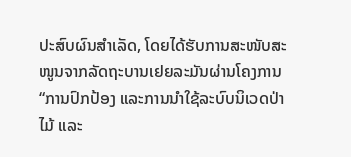ປະສົບຜົນສຳເລັດ, ໂດຍໄດ້ຮັບການສະໜັບສະໜູນຈາກລັດຖະບານເຢຍລະມັນຜ່ານໂຄງການ “ການປົກປ້ອງ ແລະການນຳໃຊ້ລະບົບນິເວດປ່າໄມ້ ແລະ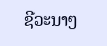ຊີວະນາໆ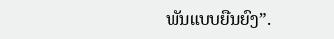ພັນແບບຍືນຍົງ”.